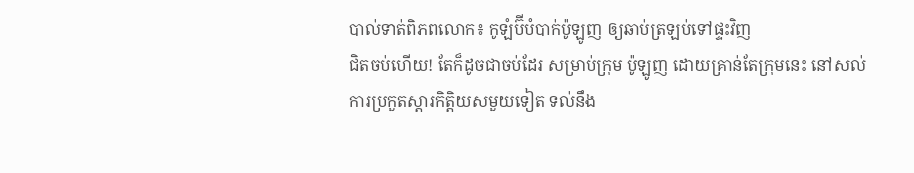បាល់ទាត់ពិភពលោក៖ កូឡំប៊ីបំបាក់ប៉ូឡូញ ឲ្យឆាប់ត្រឡប់ទៅផ្ទះវិញ
ជិតចប់ហើយ! តែក៏ដូចជាចប់ដែរ សម្រាប់ក្រុម ប៉ូឡូញ ដោយគ្រាន់តែក្រុមនេះ នៅសល់ការប្រកួតស្ដារកិត្តិយសមួយទៀត ទល់នឹង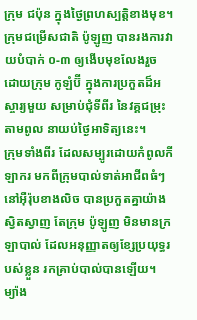ក្រុម ជប៉ុន ក្នុងថ្ងៃព្រហស្បត្តិខាងមុខ។ ក្រុមជម្រើសជាតិ ប៉ូឡូញ បានរងការវាយបំបាក់ ០-៣ ឲ្យងើបមុខលែងរួច ដោយក្រុម កូឡំប៊ី ក្នុងការប្រកួតដ៏អស្ចារ្យមួយ សម្រាប់ជុំទីពីរ នៃវគ្គជម្រុះតាមពូល នាយប់ថ្ងៃអាទិត្យនេះ។
ក្រុមទាំងពីរ ដែលសម្បូរដោយកំពូលកីឡាករ មកពីក្រុមបាល់ទាត់អាជីពធំៗ នៅអ៊ឺរ៉ុបខាងលិច បានប្រកួតគ្នាយ៉ាងស្វិតស្វាញ តែក្រុម ប៉ូឡូញ មិនមានក្រឡាបាល់ ដែលអនុញ្ញាតឲ្យខ្សែប្រយុទ្ធរបស់ខ្លួន រកគ្រាប់បាល់បានឡើយ។ ម្យ៉ាង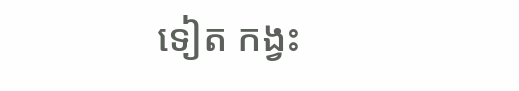ទៀត កង្វះ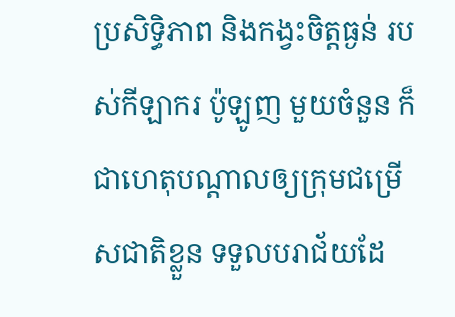ប្រសិទ្ធិភាព និងកង្វះចិត្តធ្ងន់ របស់កីឡាករ ប៉ូឡូញ មួយចំនួន ក៏ជាហេតុបណ្ដាលឲ្យក្រុមជម្រើសជាតិខ្លួន ទទួលបរាជ័យដែ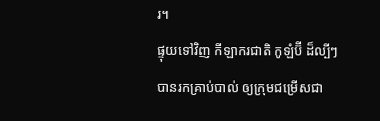រ។
ផ្ទុយទៅវិញ កីឡាករជាតិ កូឡំប៊ី ដ៏ល្បីៗ បានរកគ្រាប់បាល់ ឲ្យក្រុមជម្រើសជា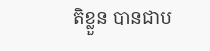តិខ្លួន បានជាប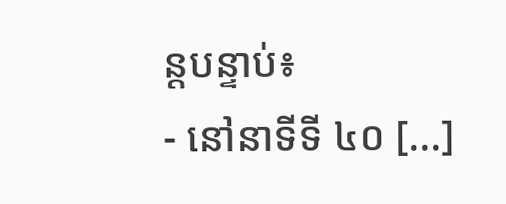ន្តបន្ទាប់៖
- នៅនាទីទី ៤០ [...]